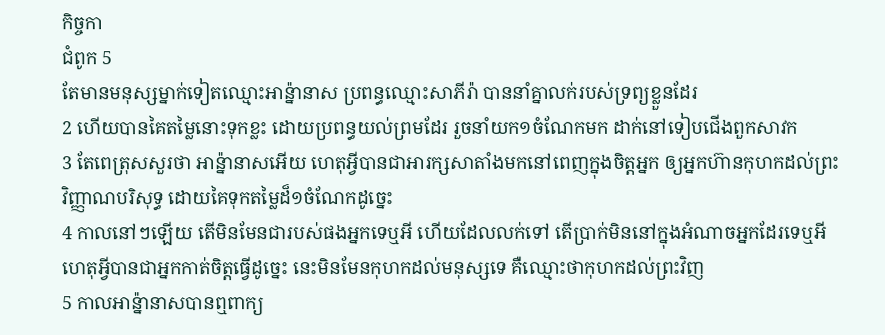កិច្ចកា
ជំពូក 5
តែមានមនុស្សម្នាក់ទៀតឈ្មោះអាន៉្នានាស ប្រពន្ធឈ្មោះសាភីរ៉ា បាននាំគ្នាលក់របស់ទ្រព្យខ្លួនដែរ
2 ហើយបានគៃតម្លៃនោះទុកខ្លះ ដោយប្រពន្ធយល់ព្រមដែរ រួចនាំយក១ចំណែកមក ដាក់នៅទៀបជើងពួកសាវក
3 តែពេត្រុសសួរថា អាន៉្នានាសអើយ ហេតុអ្វីបានជាអារក្សសាតាំងមកនៅពេញក្នុងចិត្តអ្នក ឲ្យអ្នកហ៊ានកុហកដល់ព្រះវិញ្ញាណបរិសុទ្ធ ដោយគៃទុកតម្លៃដ៏១ចំណែកដូច្នេះ
4 កាលនៅៗឡើយ តើមិនមែនជារបស់ផងអ្នកទេឬអី ហើយដែលលក់ទៅ តើប្រាក់មិននៅក្នុងអំណាចអ្នកដែរទេឬអី ហេតុអ្វីបានជាអ្នកកាត់ចិត្តធ្វើដូច្នេះ នេះមិនមែនកុហកដល់មនុស្សទេ គឺឈ្មោះថាកុហកដល់ព្រះវិញ
5 កាលអាន៉្នានាសបានឮពាក្យ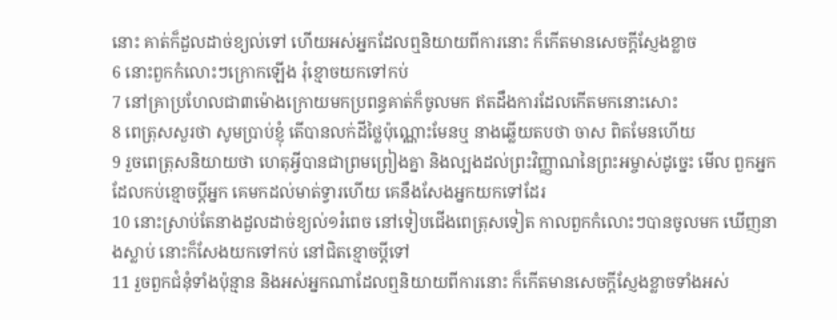នោះ គាត់ក៏ដួលដាច់ខ្យល់ទៅ ហើយអស់អ្នកដែលឮនិយាយពីការនោះ ក៏កើតមានសេចក្ដីស្ញែងខ្លាច
6 នោះពួកកំលោះៗក្រោកឡើង រុំខ្មោចយកទៅកប់
7 នៅគ្រាប្រហែលជា៣ម៉ោងក្រោយមកប្រពន្ធគាត់ក៏ចូលមក ឥតដឹងការដែលកើតមកនោះសោះ
8 ពេត្រុសសួរថា សូមប្រាប់ខ្ញុំ តើបានលក់ដីថ្លៃប៉ុណ្ណោះមែនឬ នាងឆ្លើយតបថា ចាស ពិតមែនហើយ
9 រួចពេត្រុសនិយាយថា ហេតុអ្វីបានជាព្រមព្រៀងគ្នា និងល្បងដល់ព្រះវិញ្ញាណនៃព្រះអម្ចាស់ដូច្នេះ មើល ពួកអ្នកដែលកប់ខ្មោចប្ដីអ្នក គេមកដល់មាត់ទ្វារហើយ គេនឹងសែងអ្នកយកទៅដែរ
10 នោះស្រាប់តែនាងដួលដាច់ខ្យល់១រំពេច នៅទៀបជើងពេត្រុសទៀត កាលពួកកំលោះៗបានចូលមក ឃើញនាងស្លាប់ នោះក៏សែងយកទៅកប់ នៅជិតខ្មោចប្ដីទៅ
11 រួចពួកជំនុំទាំងប៉ុន្មាន និងអស់អ្នកណាដែលឮនិយាយពីការនោះ ក៏កើតមានសេចក្ដីស្ញែងខ្លាចទាំងអស់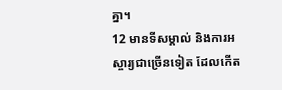គ្នា។
12 មានទីសម្គាល់ និងការអស្ចារ្យជាច្រើនទៀត ដែលកើត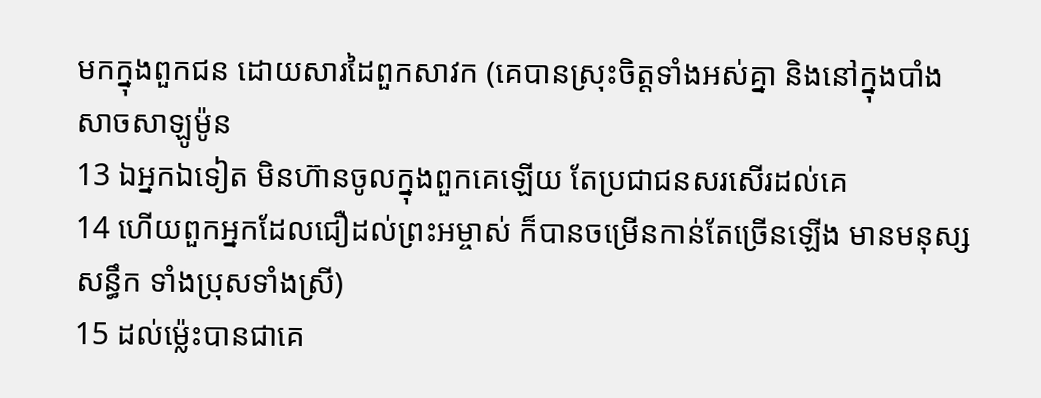មកក្នុងពួកជន ដោយសារដៃពួកសាវក (គេបានស្រុះចិត្តទាំងអស់គ្នា និងនៅក្នុងបាំងសាចសាឡូម៉ូន
13 ឯអ្នកឯទៀត មិនហ៊ានចូលក្នុងពួកគេឡើយ តែប្រជាជនសរសើរដល់គេ
14 ហើយពួកអ្នកដែលជឿដល់ព្រះអម្ចាស់ ក៏បានចម្រើនកាន់តែច្រើនឡើង មានមនុស្សសន្ធឹក ទាំងប្រុសទាំងស្រី)
15 ដល់ម៉្លេះបានជាគេ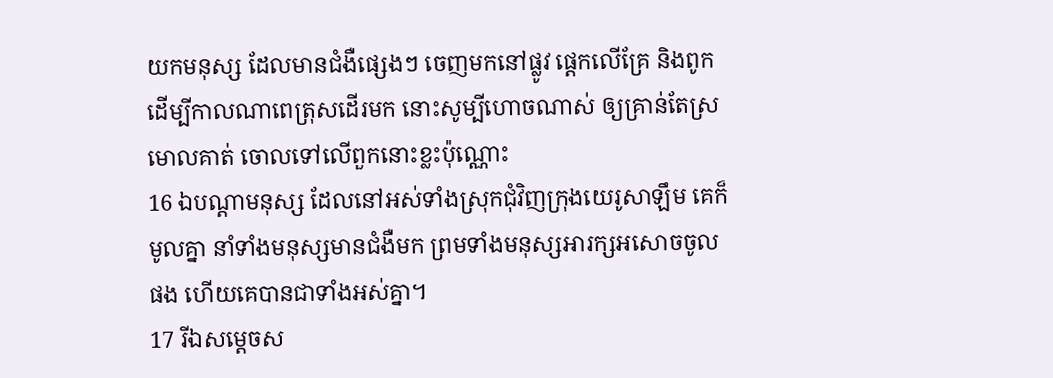យកមនុស្ស ដែលមានជំងឺផ្សេងៗ ចេញមកនៅផ្លូវ ផ្តេកលើគ្រែ និងពូក ដើម្បីកាលណាពេត្រុសដើរមក នោះសូម្បីហោចណាស់ ឲ្យគ្រាន់តែស្រមោលគាត់ ចោលទៅលើពួកនោះខ្លះប៉ុណ្ណោះ
16 ឯបណ្តាមនុស្ស ដែលនៅអស់ទាំងស្រុកជុំវិញក្រុងយេរូសាឡឹម គេក៏មូលគ្នា នាំទាំងមនុស្សមានជំងឺមក ព្រមទាំងមនុស្សអារក្សអសោចចូលផង ហើយគេបានជាទាំងអស់គ្នា។
17 រីឯសម្ដេចស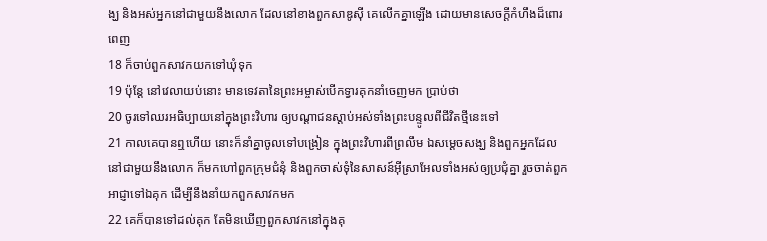ង្ឃ និងអស់អ្នកនៅជាមួយនឹងលោក ដែលនៅខាងពួកសាឌូស៊ី គេលើកគ្នាឡើង ដោយមានសេចក្ដីកំហឹងដ៏ពោរពេញ
18 ក៏ចាប់ពួកសាវកយកទៅឃុំទុក
19 ប៉ុន្តែ នៅវេលាយប់នោះ មានទេវតានៃព្រះអម្ចាស់បើកទ្វារគុកនាំចេញមក ប្រាប់ថា
20 ចូរទៅឈរអធិប្បាយនៅក្នុងព្រះវិហារ ឲ្យបណ្តាជនស្តាប់អស់ទាំងព្រះបន្ទូលពីជីវិតថ្មីនេះទៅ
21 កាលគេបានឮហើយ នោះក៏នាំគ្នាចូលទៅបង្រៀន ក្នុងព្រះវិហារពីព្រលឹម ឯសម្ដេចសង្ឃ និងពួកអ្នកដែលនៅជាមួយនឹងលោក ក៏មកហៅពួកក្រុមជំនុំ និងពួកចាស់ទុំនៃសាសន៍អ៊ីស្រាអែលទាំងអស់ឲ្យប្រជុំគ្នា រួចចាត់ពួកអាជ្ញាទៅឯគុក ដើម្បីនឹងនាំយកពួកសាវកមក
22 គេក៏បានទៅដល់គុក តែមិនឃើញពួកសាវកនៅក្នុងគុ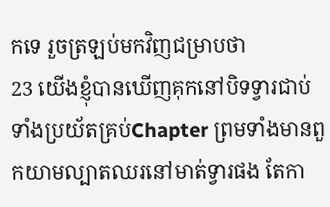កទេ រួចត្រឡប់មកវិញជម្រាបថា
23 យើងខ្ញុំបានឃើញគុកនៅបិទទ្វារជាប់ ទាំងប្រយ័តគ្រប់Chapter ព្រមទាំងមានពួកយាមល្បាតឈរនៅមាត់ទ្វារផង តែកា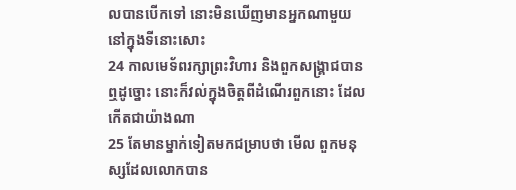លបានបើកទៅ នោះមិនឃើញមានអ្នកណាមួយនៅក្នុងទីនោះសោះ
24 កាលមេទ័ពរក្សាព្រះវិហារ និងពួកសង្គ្រាជបានឮដូច្នោះ នោះក៏វល់ក្នុងចិត្តពីដំណើរពួកនោះ ដែលកើតជាយ៉ាងណា
25 តែមានម្នាក់ទៀតមកជម្រាបថា មើល ពួកមនុស្សដែលលោកបាន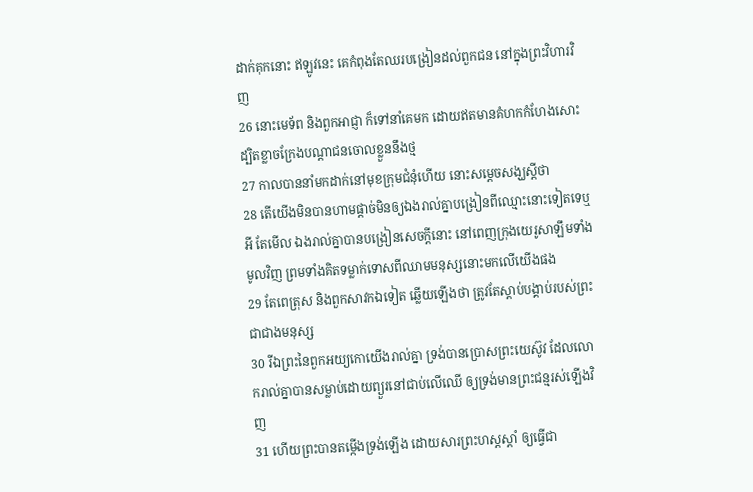ដាក់គុកនោះ ឥឡូវនេះ គេកំពុងតែឈរបង្រៀនដល់ពួកជន នៅក្នុងព្រះវិហារវិញ
26 នោះមេទ័ព និងពួកអាជ្ញា ក៏ទៅនាំគេមក ដោយឥតមានគំហកកំហែងសោះ ដ្បិតខ្លាចក្រែងបណ្តាជនចោលខ្លួននឹងថ្ម
27 កាលបាននាំមកដាក់នៅមុខក្រុមជំនុំហើយ នោះសម្ដេចសង្ឃស្តីថា
28 តើយើងមិនបានហាមផ្តាច់មិនឲ្យឯងរាល់គ្នាបង្រៀនពីឈ្មោះនោះទៀតទេឬអី តែមើល ឯងរាល់គ្នាបានបង្រៀនសេចក្ដីនោះ នៅពេញក្រុងយេរូសាឡឹមទាំងមូលវិញ ព្រមទាំងគិតទម្លាក់ទោសពីឈាមមនុស្សនោះមកលើយើងផង
29 តែពេត្រុស និងពួកសាវកឯទៀត ឆ្លើយឡើងថា ត្រូវតែស្តាប់បង្គាប់របស់ព្រះជាជាងមនុស្ស
30 រីឯព្រះនៃពួកអយ្យកោយើងរាល់គ្នា ទ្រង់បានប្រោសព្រះយេស៊ូវ ដែលលោករាល់គ្នាបានសម្លាប់ដោយព្យួរនៅជាប់លើឈើ ឲ្យទ្រង់មានព្រះជន្មរស់ឡើងវិញ
31 ហើយព្រះបានតម្កើងទ្រង់ឡើង ដោយសារព្រះហស្តស្តាំ ឲ្យធ្វើជា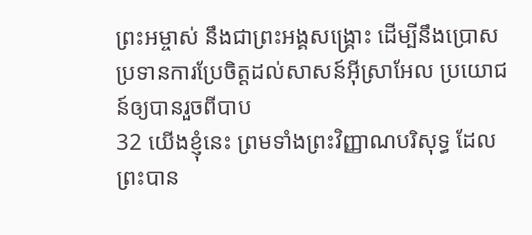ព្រះអម្ចាស់ នឹងជាព្រះអង្គសង្គ្រោះ ដើម្បីនឹងប្រោសប្រទានការប្រែចិត្តដល់សាសន៍អ៊ីស្រាអែល ប្រយោជន៍ឲ្យបានរួចពីបាប
32 យើងខ្ញុំនេះ ព្រមទាំងព្រះវិញ្ញាណបរិសុទ្ធ ដែលព្រះបាន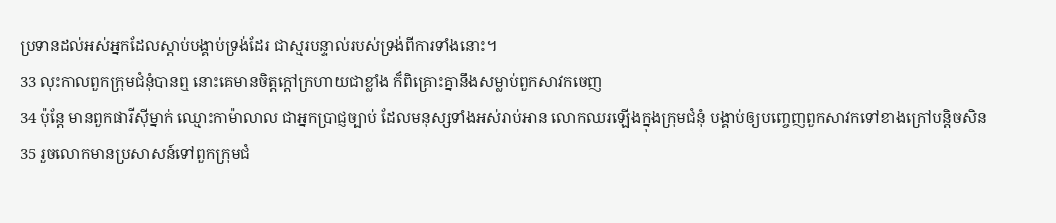ប្រទានដល់អស់អ្នកដែលស្តាប់បង្គាប់ទ្រង់ដែរ ជាស្មរបន្ទាល់របស់ទ្រង់ពីការទាំងនោះ។
33 លុះកាលពួកក្រុមជំនុំបានឮ នោះគេមានចិត្តក្តៅក្រហាយជាខ្លាំង ក៏ពិគ្រោះគ្នានឹងសម្លាប់ពួកសាវកចេញ
34 ប៉ុន្តែ មានពួកផារីស៊ីម្នាក់ ឈ្មោះកាម៉ាលាល ជាអ្នកប្រាជ្ញច្បាប់ ដែលមនុស្សទាំងអស់រាប់អាន លោកឈរឡើងក្នុងក្រុមជំនុំ បង្គាប់ឲ្យបញ្ចេញពួកសាវកទៅខាងក្រៅបន្តិចសិន
35 រួចលោកមានប្រសាសន៍ទៅពួកក្រុមជំ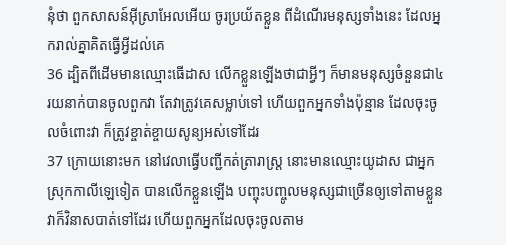នុំថា ពួកសាសន៍អ៊ីស្រាអែលអើយ ចូរប្រយ័តខ្លួន ពីដំណើរមនុស្សទាំងនេះ ដែលអ្នករាល់គ្នាគិតធ្វើអ្វីដល់គេ
36 ដ្បិតពីដើមមានឈ្មោះធើដាស លើកខ្លួនឡើងថាជាអ្វីៗ ក៏មានមនុស្សចំនួនជា៤រយនាក់បានចូលពួកវា តែវាត្រូវគេសម្លាប់ទៅ ហើយពួកអ្នកទាំងប៉ុន្មាន ដែលចុះចូលចំពោះវា ក៏ត្រូវខ្ចាត់ខ្ចាយសូន្យអស់ទៅដែរ
37 ក្រោយនោះមក នៅវេលាធ្វើបញ្ជីកត់ត្រារាស្ត្រ នោះមានឈ្មោះយូដាស ជាអ្នកស្រុកកាលីឡេទៀត បានលើកខ្លួនឡើង បញ្ចុះបញ្ចូលមនុស្សជាច្រើនឲ្យទៅតាមខ្លួន វាក៏វិនាសបាត់ទៅដែរ ហើយពួកអ្នកដែលចុះចូលតាម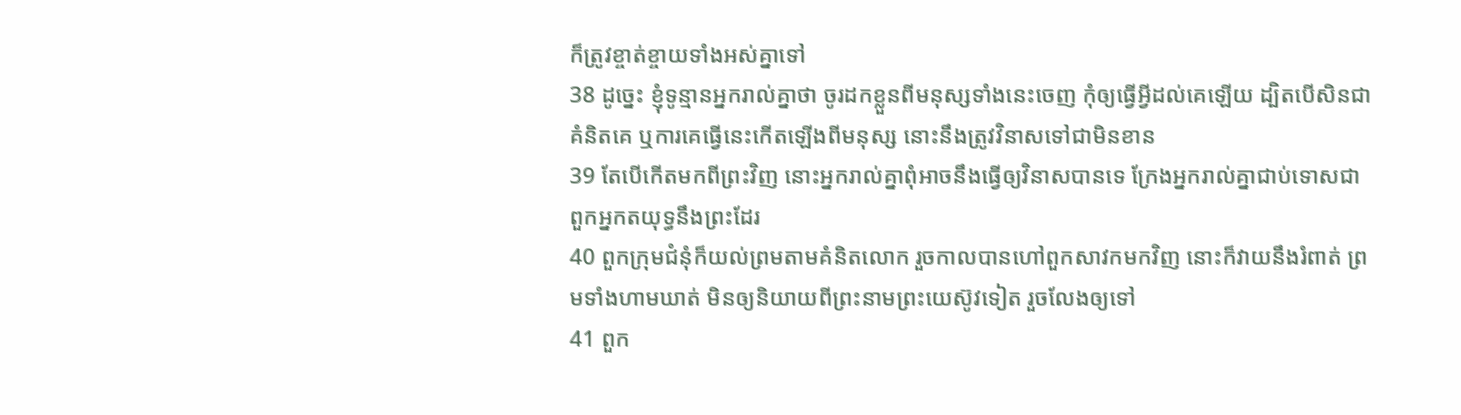ក៏ត្រូវខ្ចាត់ខ្ចាយទាំងអស់គ្នាទៅ
38 ដូច្នេះ ខ្ញុំទូន្មានអ្នករាល់គ្នាថា ចូរដកខ្លួនពីមនុស្សទាំងនេះចេញ កុំឲ្យធ្វើអ្វីដល់គេឡើយ ដ្បិតបើសិនជាគំនិតគេ ឬការគេធ្វើនេះកើតឡើងពីមនុស្ស នោះនឹងត្រូវវិនាសទៅជាមិនខាន
39 តែបើកើតមកពីព្រះវិញ នោះអ្នករាល់គ្នាពុំអាចនឹងធ្វើឲ្យវិនាសបានទេ ក្រែងអ្នករាល់គ្នាជាប់ទោសជាពួកអ្នកតយុទ្ធនឹងព្រះដែរ
40 ពួកក្រុមជំនុំក៏យល់ព្រមតាមគំនិតលោក រួចកាលបានហៅពួកសាវកមកវិញ នោះក៏វាយនឹងរំពាត់ ព្រមទាំងហាមឃាត់ មិនឲ្យនិយាយពីព្រះនាមព្រះយេស៊ូវទៀត រួចលែងឲ្យទៅ
41 ពួក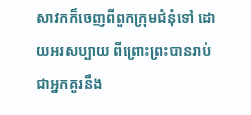សាវកក៏ចេញពីពួកក្រុមជំនុំទៅ ដោយអរសប្បាយ ពីព្រោះព្រះបានរាប់ជាអ្នកគួរនឹង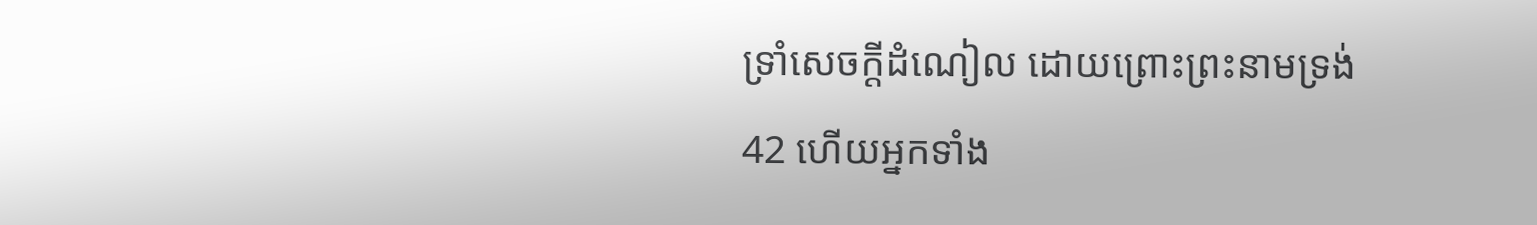ទ្រាំសេចក្ដីដំណៀល ដោយព្រោះព្រះនាមទ្រង់
42 ហើយអ្នកទាំង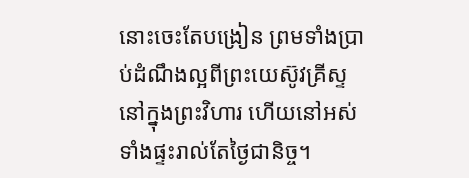នោះចេះតែបង្រៀន ព្រមទាំងប្រាប់ដំណឹងល្អពីព្រះយេស៊ូវគ្រីស្ទ នៅក្នុងព្រះវិហារ ហើយនៅអស់ទាំងផ្ទះរាល់តែថ្ងៃជានិច្ច។